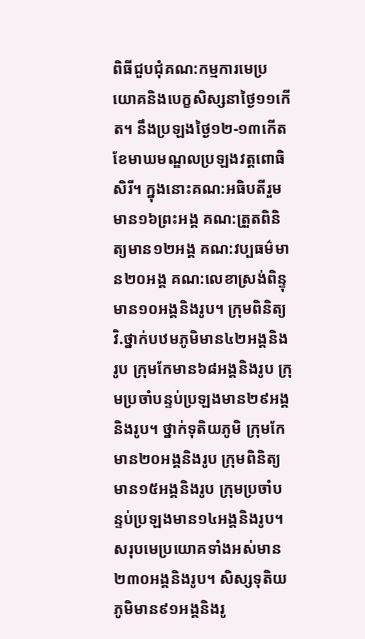ពិធីជួបជុំគណ:កម្មការមេប្រយោគនិងបេក្ខសិស្សនាថ្ងៃ១១កើត។ នឹងប្រឡងថ្ងៃ១២-១៣កើតខែមាឃមណ្ឌលប្រឡងវត្តពោធិសិរី។ ក្នុងនោះគណ:អធិបតីរួមមាន១៦ព្រះអង្គ គណ:ត្រួតពិនិត្យមាន១២អង្គ គណ:វប្បធម៌មាន២០អង្គ គណ:លេខាស្រង់ពិន្ទុមាន១០អង្គនិងរូប។ ក្រុមពិនិត្យវិ.ថ្នាក់បឋមភូមិមាន៤២អង្គនិងរូប ក្រុមកែមាន៦៨អង្គនិងរូប ក្រុមប្រចាំបន្ទប់ប្រឡងមាន២៩អង្គនិងរូប។ ថ្នាក់ទុតិយភូមិ ក្រុមកែមាន២០អង្គនិងរូប ក្រុមពិនិត្យមាន១៥អង្គនិងរូប ក្រុមប្រចាំបន្ទប់ប្រឡងមាន១៤អង្គនិងរូប។ សរុបមេប្រយោគទាំងអស់មាន២៣០អង្គនិងរូប។ សិស្សទុតិយភូមិមាន៩១អង្គនិងរូ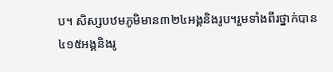ប។ សិស្សបឋមភូមិមាន៣២៤អង្គនិងរូប។រួមទាំងពីរថ្នាក់បាន៤១៥អង្គនិងរូ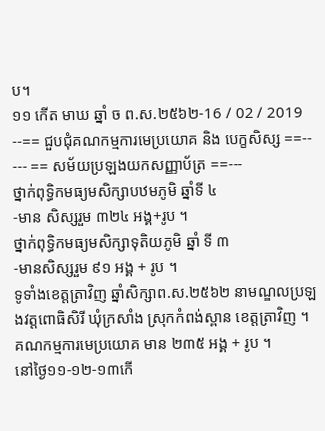ប។
១១ កើត មាឃ ឆ្នាំ ច ព.ស.២៥៦២-16 / 02 / 2019
--== ជួបជុំគណកម្មការមេប្រយោគ និង បេក្ខសិស្ស ==--
--- == សម័យប្រឡងយកសញ្ញាប័ត្រ ==---
ថ្នាក់ពុទ្ធិកមធ្យមសិក្សាបឋមភូមិ ឆ្នាំទី ៤
-មាន សិស្សរួម ៣២៤ អង្គ+រូប ។
ថ្នាក់ពុទ្ធិកមធ្យមសិក្សាទុតិយភូមិ ឆ្នាំ ទី ៣
-មានសិស្សរួម ៩១ អង្គ + រូប ។
ទូទាំងខេត្តត្រាវិញ ឆ្នាំសិក្សាព.ស.២៥៦២ នាមណ្ឌលប្រឡងវត្តពោធិសិរី ឃុំក្រសាំង ស្រុកកំពង់ស្ពាន ខេត្តត្រាវិញ ។
គណកម្មការមេប្រយោគ មាន ២៣៥ អង្គ + រូប ។
នៅថ្ងៃ១១-១២-១៣កើ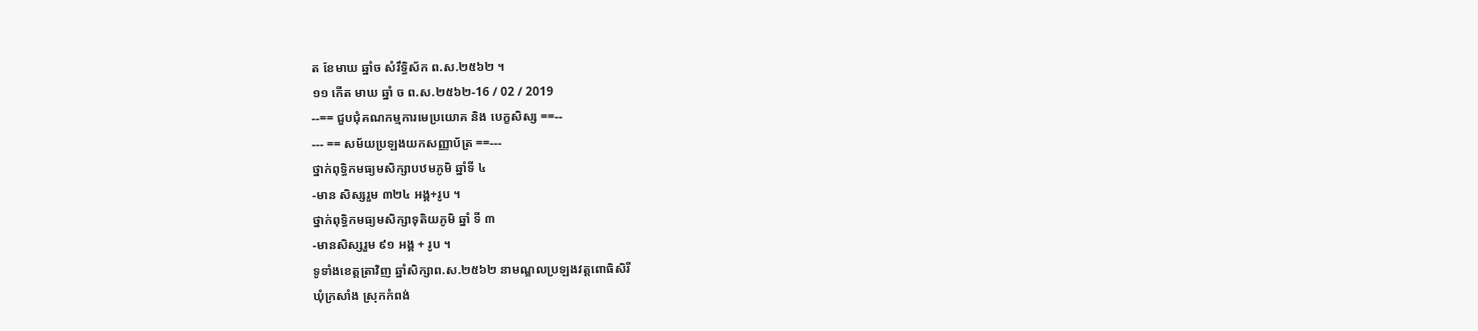ត ខែមាឃ ឆ្នាំច សំរឹទ្ធិស័ក ព.ស.២៥៦២ ។
១១ កើត មាឃ ឆ្នាំ ច ព.ស.២៥៦២-16 / 02 / 2019
--== ជួបជុំគណកម្មការមេប្រយោគ និង បេក្ខសិស្ស ==--
--- == សម័យប្រឡងយកសញ្ញាប័ត្រ ==---
ថ្នាក់ពុទ្ធិកមធ្យមសិក្សាបឋមភូមិ ឆ្នាំទី ៤
-មាន សិស្សរួម ៣២៤ អង្គ+រូប ។
ថ្នាក់ពុទ្ធិកមធ្យមសិក្សាទុតិយភូមិ ឆ្នាំ ទី ៣
-មានសិស្សរួម ៩១ អង្គ + រូប ។
ទូទាំងខេត្តត្រាវិញ ឆ្នាំសិក្សាព.ស.២៥៦២ នាមណ្ឌលប្រឡងវត្តពោធិសិរី
ឃុំក្រសាំង ស្រុកកំពង់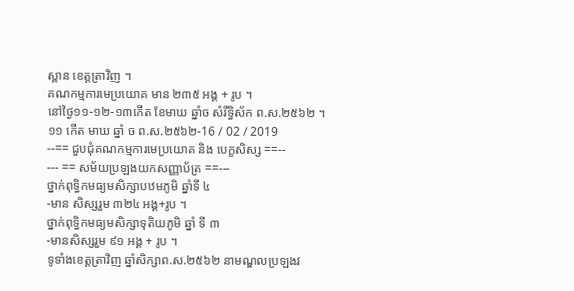ស្ពាន ខេត្តត្រាវិញ ។
គណកម្មការមេប្រយោគ មាន ២៣៥ អង្គ + រូប ។
នៅថ្ងៃ១១-១២-១៣កើត ខែមាឃ ឆ្នាំច សំរឹទ្ធិស័ក ព.ស.២៥៦២ ។
១១ កើត មាឃ ឆ្នាំ ច ព.ស.២៥៦២-16 / 02 / 2019
--== ជួបជុំគណកម្មការមេប្រយោគ និង បេក្ខសិស្ស ==--
--- == សម័យប្រឡងយកសញ្ញាប័ត្រ ==---
ថ្នាក់ពុទ្ធិកមធ្យមសិក្សាបឋមភូមិ ឆ្នាំទី ៤
-មាន សិស្សរួម ៣២៤ អង្គ+រូប ។
ថ្នាក់ពុទ្ធិកមធ្យមសិក្សាទុតិយភូមិ ឆ្នាំ ទី ៣
-មានសិស្សរួម ៩១ អង្គ + រូប ។
ទូទាំងខេត្តត្រាវិញ ឆ្នាំសិក្សាព.ស.២៥៦២ នាមណ្ឌលប្រឡងវ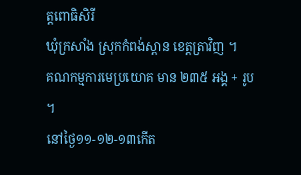ត្តពោធិសិរី
ឃុំក្រសាំង ស្រុកកំពង់ស្ពាន ខេត្តត្រាវិញ ។
គណកម្មការមេប្រយោគ មាន ២៣៥ អង្គ + រូប ។
នៅថ្ងៃ១១-១២-១៣កើត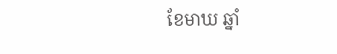ខែមាឃ ឆ្នាំ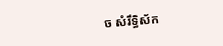ច សំរឹទ្ធិស័ក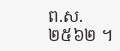ព.ស.២៥៦២ ។